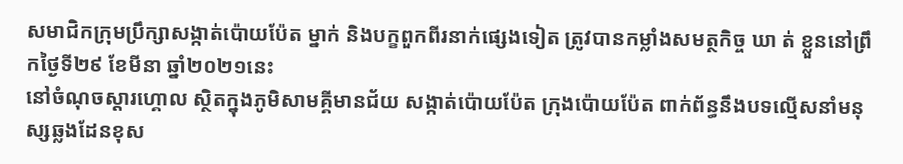សមាជិកក្រុមប្រឹក្សាសង្កាត់ប៉ោយប៉ែត ម្នាក់ និងបក្ខពួកពីរនាក់ផ្សេងទៀត ត្រូវបានកម្លាំងសមត្ថកិច្ច ឃា ត់ ខ្លួននៅព្រឹកថ្ងៃទី២៩ ខែមីនា ឆ្នាំ២០២១នេះ
នៅចំណុចស្ដារហ្គោល ស្ថិតក្នុងភូមិសាមគ្គីមានជ័យ សង្កាត់ប៉ោយប៉ែត ក្រុងប៉ោយប៉ែត ពាក់ព័ន្ធនឹងបទល្មើសនាំមនុស្សឆ្លងដែនខុស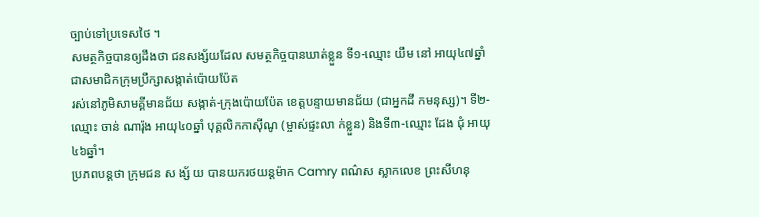ច្បាប់ទៅប្រទេសថៃ ។
សមត្ថកិច្ចបានឲ្យដឹងថា ជនសង្ស័យដែល សមត្ថកិច្ចបានឃាត់ខ្លួន ទី១-ឈ្មោះ យឹម នៅ អាយុ៤៧ឆ្នាំ ជាសមាជិកក្រុមប្រឹក្សាសង្កាត់ប៉ោយប៉ែត
រស់នៅភូមិសាមគ្គីមានជ័យ សង្កាត់-ក្រុងប៉ោយប៉ែត ខេត្តបន្ទាយមានជ័យ (ជាអ្នកដឹ កមនុស្ស)។ ទី២-ឈ្មោះ ចាន់ ណារ៉ុង អាយុ៤០ឆ្នាំ បុគ្គលិកកាស៊ីណូ (ម្ចាស់ផ្ទះលា ក់ខ្លួន) និងទី៣-ឈ្មោះ ដែង ជុំ អាយុ៤៦ឆ្នាំ។
ប្រភពបន្តថា ក្រុមជន ស ង្ស័ យ បានយករថយន្តម៉ាក Camry ពណ៌ស ស្លាកលេខ ព្រះសីហនុ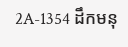2A-1354 ដឹកមនុ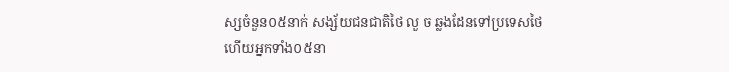ស្សចំនួន០៥នាក់ សង្ស័យជនជាតិថៃ លួ ច ឆ្លងដែនទៅប្រទេសថៃ
ហើយអ្នកទាំង០៥នា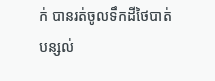ក់ បានរត់ចូលទឹកដីថៃបាត់ បន្សល់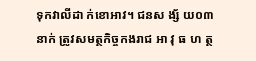ទុកវាលីដា ក់ខោអាវ។ ជនស ង្ស័ យ០៣នាក់ ត្រូវសមត្ថកិច្ចកងរាជ អា វុ ធ ហ ត្ថ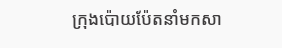ក្រុងប៉ោយប៉ែតនាំមកសា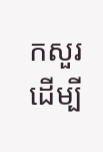កសួរ ដើម្បី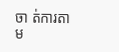ចា ត់ការតាម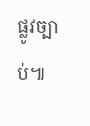ផ្លូវច្បាប់៕